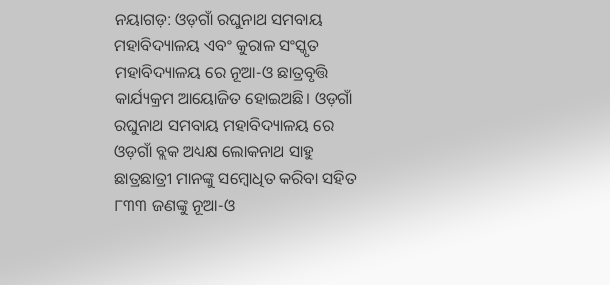ନୟାଗଡ଼: ଓଡ଼ଗାଁ ରଘୁନାଥ ସମବାୟ ମହାବିଦ୍ୟାଳୟ ଏବଂ କୁରାଳ ସଂସ୍କୃତ ମହାବିଦ୍ୟାଳୟ ରେ ନୂଆ-ଓ ଛାତ୍ରବୃତ୍ତି କାର୍ଯ୍ୟକ୍ରମ ଆୟୋଜିତ ହୋଇଅଛି। ଓଡ଼ଗାଁ ରଘୁନାଥ ସମବାୟ ମହାବିଦ୍ୟାଳୟ ରେ ଓଡ଼ଗାଁ ବ୍ଲକ ଅଧ୍ୟକ୍ଷ ଲୋକନାଥ ସାହୁ ଛାତ୍ରଛାତ୍ରୀ ମାନଙ୍କୁ ସମ୍ବୋଧିତ କରିବା ସହିତ ୮୩୩ ଜଣଙ୍କୁ ନୂଆ-ଓ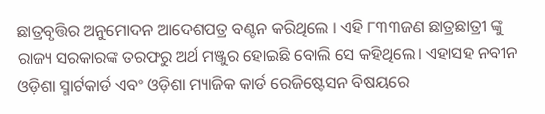ଛାତ୍ରବୃତ୍ତିର ଅନୁମୋଦନ ଆଦେଶପତ୍ର ବଣ୍ଟନ କରିଥିଲେ । ଏହି ୮୩୩ଜଣ ଛାତ୍ରଛାତ୍ରୀ ଙ୍କୁ ରାଜ୍ୟ ସରକାରଙ୍କ ତରଫରୁ ଅର୍ଥ ମଞ୍ଜୁର ହୋଇଛି ବୋଲି ସେ କହିଥିଲେ। ଏହାସହ ନବୀନ ଓଡ଼ିଶା ସ୍ମାର୍ଟକାର୍ଡ ଏବଂ ଓଡ଼ିଶା ମ୍ୟାଜିକ କାର୍ଡ ରେଜିଷ୍ଟେସନ ବିଷୟରେ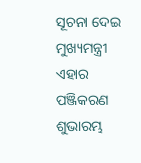ସୂଚନା ଦେଇ ମୁଖ୍ୟମନ୍ତ୍ରୀ ଏହାର ପଞ୍ଜିକରଣ ଶୁଭାରମ୍ଭ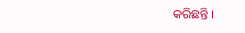କରିଛନ୍ତି ।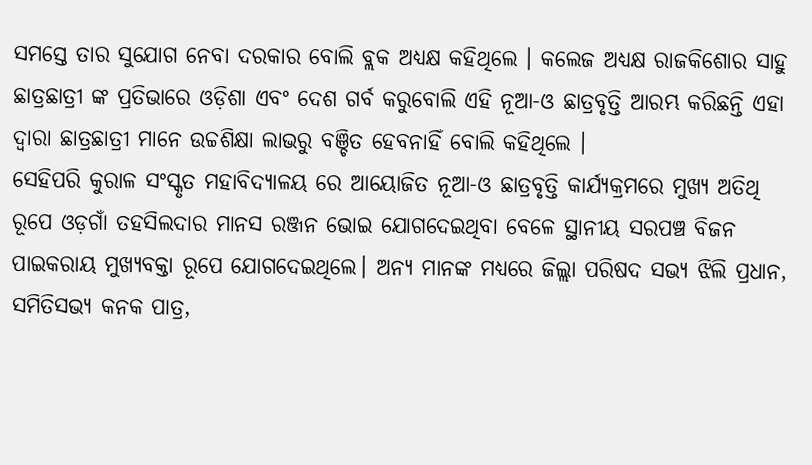ସମସ୍ତେ ତାର ସୁଯୋଗ ନେବା ଦରକାର ବୋଲି ବ୍ଲକ ଅଧ୍ୟକ୍ଷ କହିଥିଲେ । କଲେଜ ଅଧ୍ୟକ୍ଷ ରାଜକିଶୋର ସାହୁ ଛାତ୍ରଛାତ୍ରୀ ଙ୍କ ପ୍ରତିଭାରେ ଓଡ଼ିଶା ଏବଂ ଦେଶ ଗର୍ବ କରୁବୋଲି ଏହି ନୂଆ-ଓ ଛାତ୍ରବୃତ୍ତି ଆରମ୍ଭ କରିଛନ୍ତି ଏହା ଦ୍ଵାରା ଛାତ୍ରଛାତ୍ରୀ ମାନେ ଉଚ୍ଚଶିକ୍ଷା ଲାଭରୁ ବଞ୍ଚିତ ହେବନାହିଁ ବୋଲି କହିଥିଲେ ।
ସେହିପରି କୁରାଳ ସଂସ୍କୃତ ମହାବିଦ୍ୟାଳୟ ରେ ଆୟୋଜିତ ନୂଆ-ଓ ଛାତ୍ରବୃତ୍ତି କାର୍ଯ୍ୟକ୍ରମରେ ମୁଖ୍ୟ ଅତିଥି ରୂପେ ଓଡ଼ଗାଁ ତହସିଲଦାର ମାନସ ରଞ୍ଜନ ଭୋଇ ଯୋଗଦେଇଥିବା ବେଳେ ସ୍ଥାନୀୟ ସରପଞ୍ଚ ବିଜନ ପାଇକରାୟ ମୁଖ୍ୟବକ୍ତା ରୂପେ ଯୋଗଦେଇଥିଲେ। ଅନ୍ୟ ମାନଙ୍କ ମଧ୍ୟରେ ଜିଲ୍ଲା ପରିଷଦ ସଭ୍ୟ ଝିଲି ପ୍ରଧାନ, ସମିତିସଭ୍ୟ କନକ ପାତ୍ର,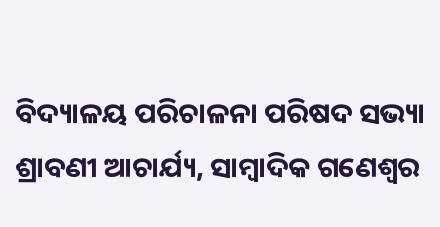ବିଦ୍ୟାଳୟ ପରିଚାଳନା ପରିଷଦ ସଭ୍ୟା ଶ୍ରାବଣୀ ଆଚାର୍ଯ୍ୟ, ସାମ୍ବାଦିକ ଗଣେଶ୍ୱର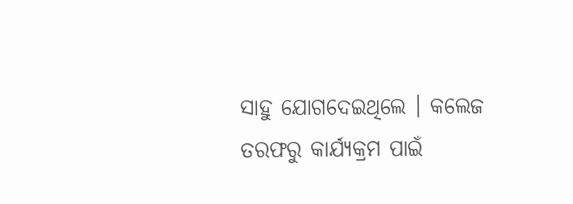ସାହୁ ଯୋଗଦେଇଥିଲେ । କଲେଜ ତରଫରୁ କାର୍ଯ୍ୟକ୍ରମ ପାଇଁ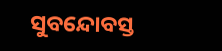ସୁବନ୍ଦୋବସ୍ତ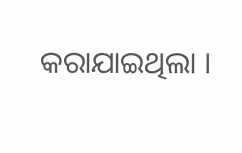କରାଯାଇଥିଲା ।